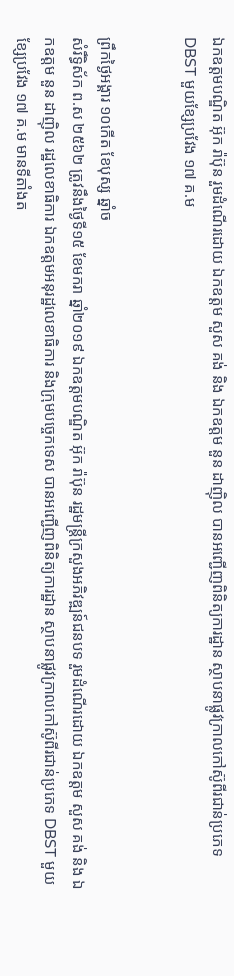ឯកឧត្ដមបណ្ឌិត អ៊ុក រ៉ាប៊ុន រួមដំណើរដោយ ឯកឧត្ដម សួស គង់ និង ឯកឧត្ដម នួន ដាញ៉ិល បានអញ្ជើញពិនិត្យការដ្ឋាន ស្ថាបនាផ្លូវក្រាលកៅស៊ូពីរជាន់ប្រភេទ DBST មួយខ្សែប្រវែង ១៧ គ.ម


ព្រឹកថ្ងៃអង្គារ ១០កើត ខែបុស្ស ឆ្នាំច
សំរឹទ្ធិស័ក ព.ស ២៥៦២ ត្រូវនឹងថ្ងៃទី១៥ ខែមករា ឆ្នាំ២០១៩ ឯកឧត្ដមបណ្ឌិត អ៊ុក រ៉ាប៊ុន រដ្ឋមន្រ្ដីក្រសួងអភិវឌ្ឍន៍ជនបទ រួមដំណើរដោយ ឯកឧត្ដម សួស គង់ និង ឯកឧត្ដម នួន ដាញ៉ិល រដ្ឋលេខាធិការ ឯកឧត្ដមអនុរដ្ឋលេខាធិការ និងក្រុមបច្ចេកទេស បានអញ្ជើញពិនិត្យការដ្ឋាន ស្ថាបនាផ្លូវក្រាលកៅស៊ូពីរជាន់ប្រភេទ DBST មួយខ្សែប្រវែង ១៧ គ.ម មានទីតាំងត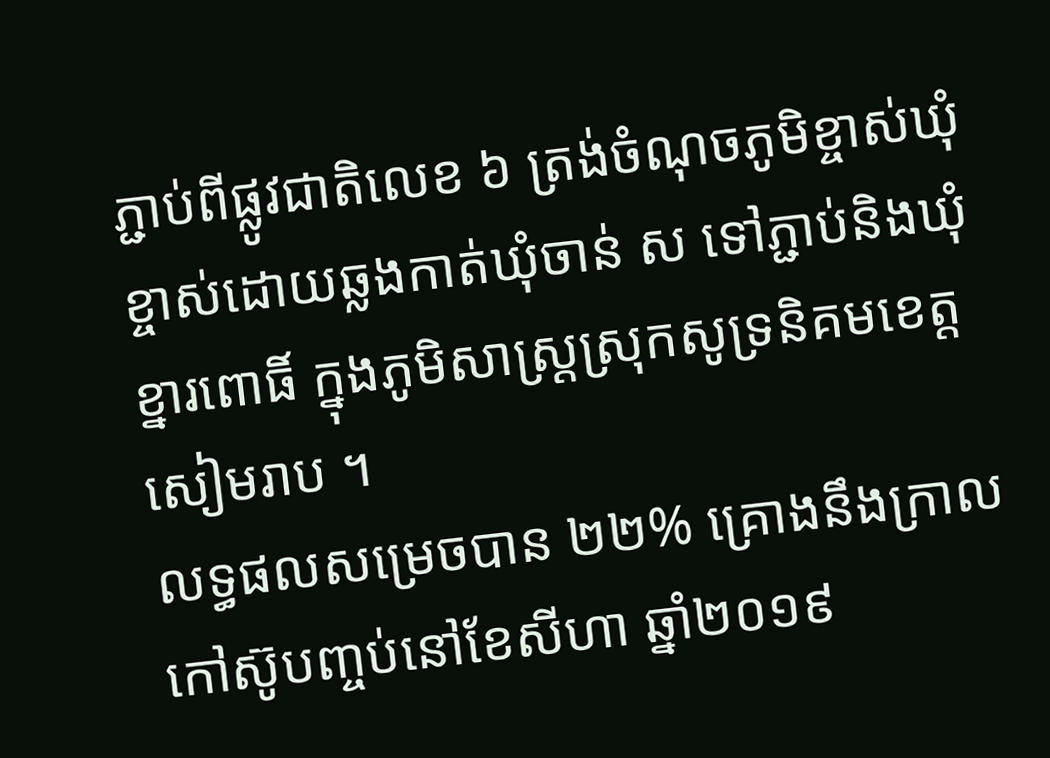ភ្ជាប់ពីផ្លូវជាតិលេខ ៦ ត្រង់ចំណុចភូមិខ្ចាស់ឃុំខ្ចាស់ដោយឆ្លងកាត់ឃុំចាន់ ស ទៅភ្ជាប់និងឃុំខ្នារពោធិ៍ ក្នុងភូមិសាស្រ្ដស្រុកសូទ្រនិគមខេត្តសៀមរាប ។
លទ្ធផលសម្រេចបាន ២២% គ្រោងនឹងក្រាលកៅស៊ូបញ្ចប់នៅខែសីហា ឆ្នាំ២០១៩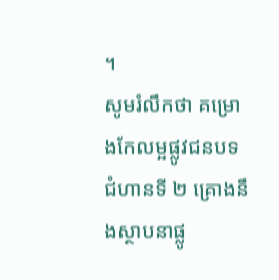។
សូមរំលឹកថា គម្រោងកែលម្អផ្លូវជនបទ ជំហានទី ២ គ្រោងនឹងស្ថាបនាផ្លូ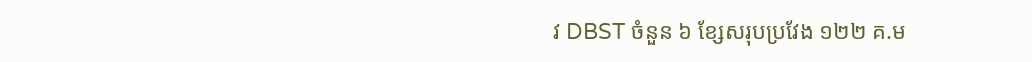វ DBST ចំនួន ៦ ខ្សែសរុបប្រវែង ១២២ គ.ម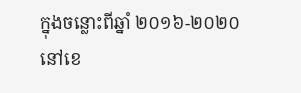ក្នុងចន្លោះពីឆ្នាំ ២០១៦-២០២០ នៅខេ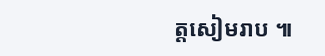ត្តសៀមរាប ៕